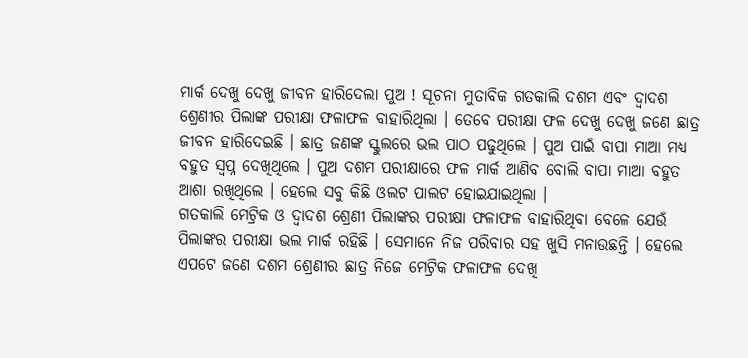ମାର୍କ ଦେଖୁ ଦେଖୁ ଜୀବନ ହାରିଦେଲା ପୁଅ ! ସୂଚନା ମୁତାବିକ ଗତକାଲି ଦଶମ ଏବଂ ଦ୍ଵାଦଶ ଶ୍ରେଣୀର ପିଲାଙ୍କ ପରୀକ୍ଷା ଫଳାଫଳ ବାହାରିଥିଲା । ତେବେ ପରୀକ୍ଷା ଫଳ ଦେଖୁ ଦେଖୁ ଜଣେ ଛାତ୍ର ଜୀବନ ହାରିଦେଇଛି । ଛାତ୍ର ଜଣଙ୍କ ସ୍କୁଲରେ ଭଲ ପାଠ ପଢୁଥିଲେ । ପୁଅ ପାଇଁ ବାପା ମାଆ ମଧ୍ୟ ବହୁତ ସ୍ଵପ୍ନ ଦେଖିଥିଲେ । ପୁଅ ଦଶମ ପରୀକ୍ଷାରେ ଫଳ ମାର୍କ ଆଣିବ ବୋଲି ବାପା ମାଆ ବହୁତ ଆଶା ରଖିଥିଲେ । ହେଲେ ସବୁ କିଛି ଓଲଟ ପାଲଟ ହୋଇଯାଇଥିଲା ।
ଗତକାଲି ମେଟ୍ରିକ ଓ ଦ୍ଵାଦଶ ଶ୍ରେଣୀ ପିଲାଙ୍କର ପରୀକ୍ଷା ଫଳାଫଳ ବାହାରିଥିବା ବେଳେ ଯେଉଁ ପିଲାଙ୍କର ପରୀକ୍ଷା ଭଲ ମାର୍କ ରହିଛି । ସେମାନେ ନିଜ ପରିବାର ସହ ଖୁସି ମନାଉଛନ୍ତି । ହେଲେ ଏପଟେ ଜଣେ ଦଶମ ଶ୍ରେଣୀର ଛାତ୍ର ନିଜେ ମେଟ୍ରିକ ଫଳାଫଳ ଦେଖି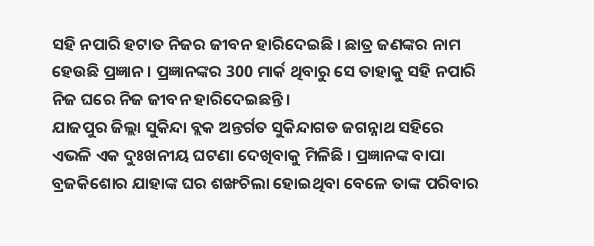ସହି ନପାରି ହଟାତ ନିଜର ଜୀବନ ହାରିଦେଇଛି । ଛାତ୍ର ଜଣଙ୍କର ନାମ ହେଉଛି ପ୍ରଜ୍ଞାନ । ପ୍ରଜ୍ଞାନଙ୍କର 300 ମାର୍କ ଥିବାରୁ ସେ ତାହାକୁ ସହି ନପାରି ନିଜ ଘରେ ନିଜ ଜୀବନ ହାରିଦେଇଛନ୍ତି ।
ଯାଜପୁର ଜିଲ୍ଲା ସୁକିନ୍ଦା ବ୍ଲକ ଅନ୍ତର୍ଗତ ସୁକିନ୍ଦାଗଡ ଜଗନ୍ନାଥ ସହିରେ ଏଭଳି ଏକ ଦୁଃଖନୀୟ ଘଟଣା ଦେଖିବାକୁ ମିଳିଛି । ପ୍ରଜ୍ଞାନଙ୍କ ବାପା ବ୍ରଜକିଶୋର ଯାହାଙ୍କ ଘର ଶଙ୍ଖଚିଲା ହୋଇଥିବା ବେଳେ ତାଙ୍କ ପରିବାର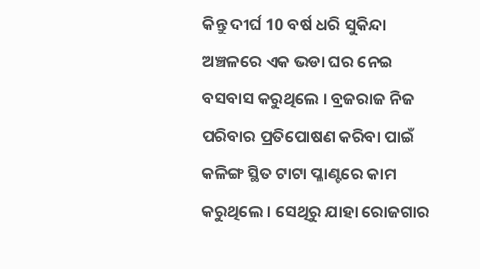କିନ୍ତୁ ଦୀର୍ଘ 10 ବର୍ଷ ଧରି ସୁକିନ୍ଦା ଅଞ୍ଚଳରେ ଏକ ଭଡା ଘର ନେଇ ବସବାସ କରୁଥିଲେ । ବ୍ରଜରାଜ ନିଜ ପରିବାର ପ୍ରତିପୋଷଣ କରିବା ପାଇଁ କଳିଙ୍ଗ ସ୍ଥିତ ଟାଟା ପ୍ଳାଣ୍ଟରେ କାମ କରୁଥିଲେ । ସେଥିରୁ ଯାହା ରୋଜଗାର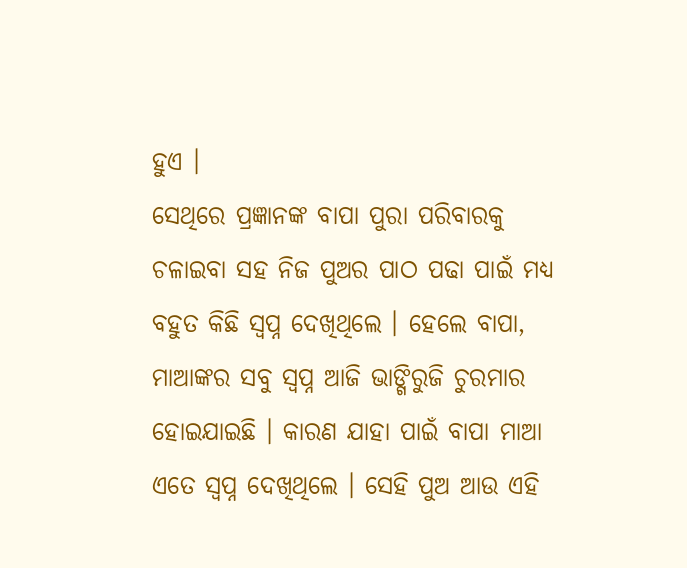ହୁଏ ।
ସେଥିରେ ପ୍ରଜ୍ଞାନଙ୍କ ବାପା ପୁରା ପରିବାରକୁ ଚଳାଇବା ସହ ନିଜ ପୁଅର ପାଠ ପଢା ପାଇଁ ମଧ୍ୟ ବହୁତ କିଛି ସ୍ଵପ୍ନ ଦେଖିଥିଲେ । ହେଲେ ବାପା, ମାଆଙ୍କର ସବୁ ସ୍ଵପ୍ନ ଆଜି ଭାଙ୍ଗିରୁଜି ଚୁରମାର ହୋଇଯାଇଛି । କାରଣ ଯାହା ପାଇଁ ବାପା ମାଆ ଏତେ ସ୍ଵପ୍ନ ଦେଖିଥିଲେ । ସେହି ପୁଅ ଆଉ ଏହି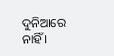ଦୁନିଆରେ ନାହିଁ ।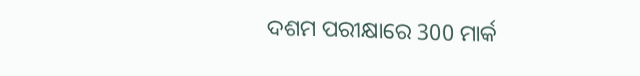ଦଶମ ପରୀକ୍ଷାରେ 300 ମାର୍କ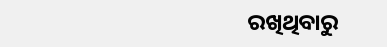ରଖିଥିବାରୁ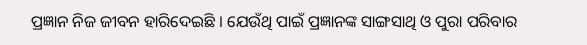ପ୍ରଜ୍ଞାନ ନିଜ ଜୀବନ ହାରିଦେଇଛି । ଯେଉଁଥି ପାଇଁ ପ୍ରଜ୍ଞାନଙ୍କ ସାଙ୍ଗସାଥି ଓ ପୁରା ପରିବାର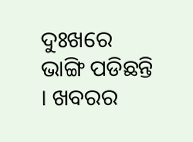ଦୁଃଖରେ ଭାଙ୍ଗି ପଡିଛନ୍ତି । ଖବରର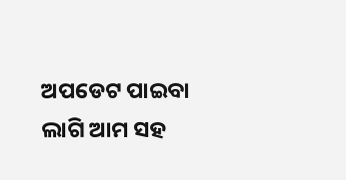ଅପଡେଟ ପାଇବା ଲାଗି ଆମ ସହ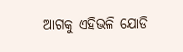ଆଗକୁ ଏହିଭଳି ଯୋଡି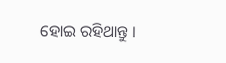ହୋଇ ରହିଥାନ୍ତୁ ।